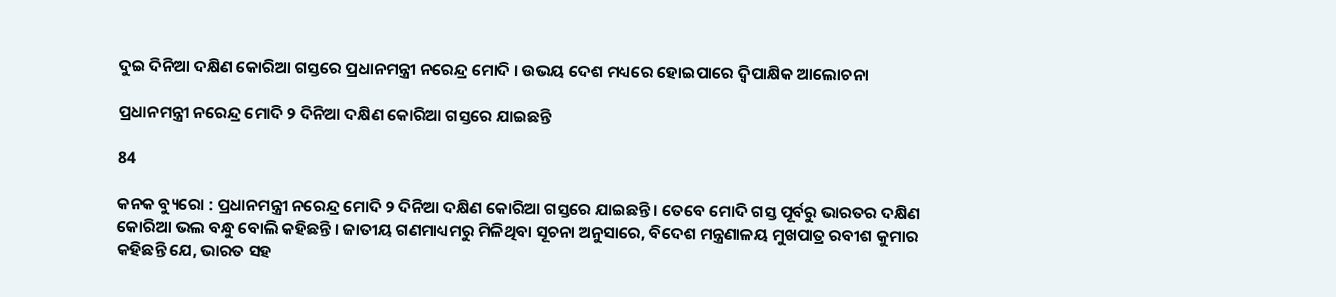ଦୁଇ ଦିନିଆ ଦକ୍ଷିଣ କୋରିଆ ଗସ୍ତରେ ପ୍ରଧାନମନ୍ତ୍ରୀ ନରେନ୍ଦ୍ର ମୋଦି । ଉଭୟ ଦେଶ ମଧ୍ୟରେ ହୋଇପାରେ ଦ୍ୱିପାକ୍ଷିକ ଆଲୋଚନା

ପ୍ରଧାନମନ୍ତ୍ରୀ ନରେନ୍ଦ୍ର ମୋଦି ୨ ଦିନିଆ ଦକ୍ଷିଣ କୋରିଆ ଗସ୍ତରେ ଯାଇଛନ୍ତି

84

କନକ ବ୍ୟୁରୋ : ପ୍ରଧାନମନ୍ତ୍ରୀ ନରେନ୍ଦ୍ର ମୋଦି ୨ ଦିନିଆ ଦକ୍ଷିଣ କୋରିଆ ଗସ୍ତରେ ଯାଇଛନ୍ତି । ତେବେ ମୋଦି ଗସ୍ତ ପୂର୍ବରୁ ଭାରତର ଦକ୍ଷିଣ କୋରିଆ ଭଲ ବନ୍ଧୁ ବୋଲି କହିଛନ୍ତି । ଜାତୀୟ ଗଣମାଧ୍ୟମରୁ ମିଳିଥିବା ସୂଚନା ଅନୁସାରେ, ବିଦେଶ ମନ୍ତ୍ରଣାଳୟ ମୁଖପାତ୍ର ରବୀଶ କୁମାର କହିଛନ୍ତି ଯେ, ଭାରତ ସହ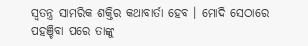ସ୍ୱତନ୍ତ୍ର ସାମରିକ ଶକ୍ତିର କଥାବାର୍ତା ହେବ । ମୋଦି ସେଠାରେ ପହଞ୍ଚିବା ପରେ ତାଙ୍କୁ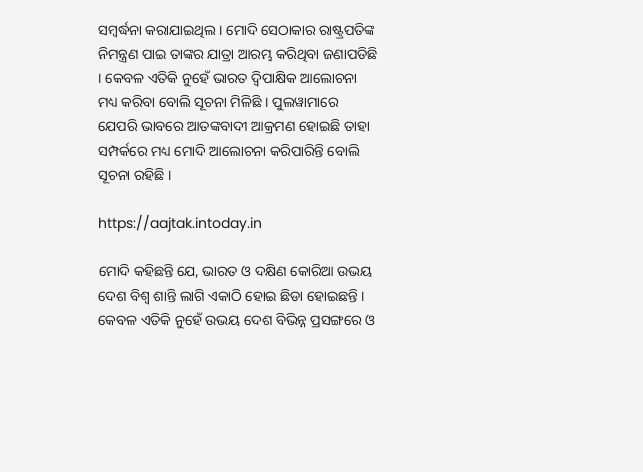ସମ୍ବର୍ଦ୍ଧନା କରାଯାଇଥିଲ । ମୋଦି ସେଠାକାର ରାଷ୍ଟ୍ରପତିଙ୍କ ନିମନ୍ତ୍ରଣ ପାଇ ତାଙ୍କର ଯାତ୍ରା ଆରମ୍ଭ କରିଥିବା ଜଣାପଡିଛି । କେବଳ ଏତିକି ନୁହେଁ ଭାରତ ଦ୍ୱିପାକ୍ଷିକ ଆଲୋଚନା ମଧ୍ୟ କରିବା ବୋଲି ସୂଚନା ମିଳିଛି । ପୁଲୱାମାରେ ଯେପରି ଭାବରେ ଆତଙ୍କବାଦୀ ଆକ୍ରମଣ ହୋଇଛି ତାହା ସମ୍ପର୍କରେ ମଧ୍ୟ ମୋଦି ଆଲୋଚନା କରିପାରିନ୍ତି ବୋଲି ସୂଚନା ରହିଛି ।

https://aajtak.intoday.in

ମୋଦି କହିଛନ୍ତି ଯେ, ଭାରତ ଓ ଦକ୍ଷିଣ କୋରିଆ ଉଭୟ ଦେଶ ବିଶ୍ୱ ଶାନ୍ତି ଲାଗି ଏକାଠି ହୋଇ ଛିଡା ହୋଇଛନ୍ତି । କେବଳ ଏତିକି ନୁହେଁ ଉଭୟ ଦେଶ ବିଭିନ୍ନ ପ୍ରସଙ୍ଗରେ ଓ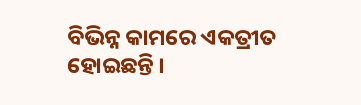ବିଭିନ୍ନ କାମରେ ଏକତ୍ରୀତ ହୋଇଛନ୍ତି ।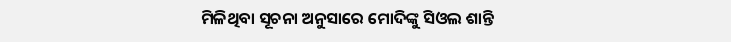ମିଳିଥିବା ସୂଚନା ଅନୁସାରେ ମୋଦିଙ୍କୁ ସିଓଲ ଶାନ୍ତି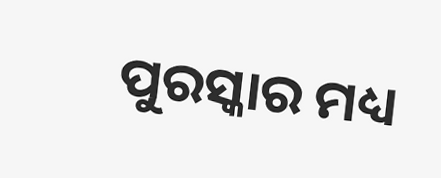ପୁରସ୍କାର ମଧ୍ୟ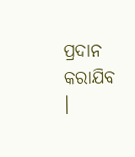ପ୍ରଦାନ କରାଯିବ ।